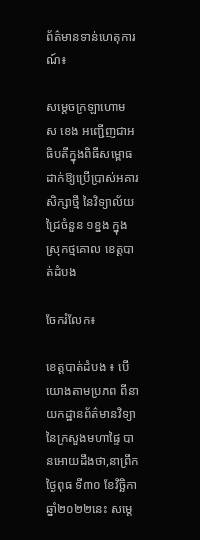ព័ត៌មានទាន់ហេតុការណ៍៖

សម្ដេចក្រឡាហោម ស ខេង អញ្ជើញជាអធិបតីក្នុងពិធីសម្ពោធដាក់ឱ្យប្រើប្រាស់អគារសិក្សាថ្មី នៃវិទ្យាល័យជ្រៃចំនួន ១ខ្នង ក្នុងស្រុកថ្មគោល ខេត្តបាត់ដំបង

ចែករំលែក៖

ខេត្តបាត់ដំបង ៖ បើយោងតាមប្រភព ពីនាយកដ្ឋានព័ត៌មានវិទ្យា នៃក្រសួងមហាផ្ទៃ បានអោយដឹងថា,នាព្រឹកថ្ងៃពុធ ទី៣០ ខែវិច្ឆិកា ឆ្នាំ២០២២នេះ សម្ដេ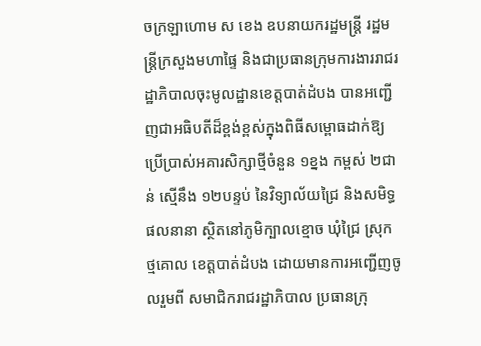ចក្រឡាហោម ស ខេង ឧបនាយករដ្ឋមន្ដ្រី រដ្ឋមន្ដ្រីក្រសួងមហាផ្ទៃ និងជាប្រធានក្រុមការងាររាជរដ្ឋាភិបាលចុះមូលដ្ឋានខេត្តបាត់ដំបង បានអញ្ជើញជាអធិបតីដ៏ខ្ពង់ខ្ពស់ក្នុងពិធីសម្ពោធដាក់ឱ្យប្រើប្រាស់អគារសិក្សាថ្មីចំនួន ១ខ្នង កម្ពស់ ២ជាន់ ស្មើនឹង ១២បន្ទប់ នៃវិទ្យាល័យជ្រៃ និងសមិទ្ធផលនានា ស្ថិតនៅភូមិក្បាលខ្មោច ឃុំជ្រៃ ស្រុកថ្មគោល ខេត្តបាត់ដំបង ដោយមានការអញ្ជើញចូលរួមពី សមាជិករាជរដ្ឋាភិបាល ប្រធានក្រុ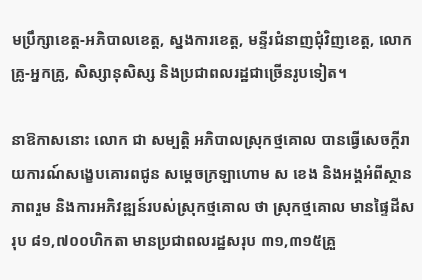មប្រឹក្សាខេត្ត-អភិបាលខេត្ត, ស្នងការខេត្ត, មន្ទីរជំនាញជុំវិញខេត្ត, លោកគ្រូ-អ្នកគ្រូ, សិស្សានុសិស្ស និងប្រជាពលរដ្ឋជាច្រើនរូបទៀត។

នាឱកាសនោះ លោក ជា សម្បត្តិ អភិបាលស្រុកថ្មគោល បានធ្វើសេចក្តីរាយការណ៍សង្ខេបគោរពជូន សម្ដេចក្រឡាហោម ស ខេង និងអង្គអំពីស្ថានភាពរួម និងការអភិវឌ្ឍន៍របស់ស្រុកថ្មគោល ថា ស្រុកថ្មគោល មានផ្ទៃដីសរុប ៨១,៧០០ហិកតា មានប្រជាពលរដ្ឋសរុប ៣១,៣១៥គ្រួ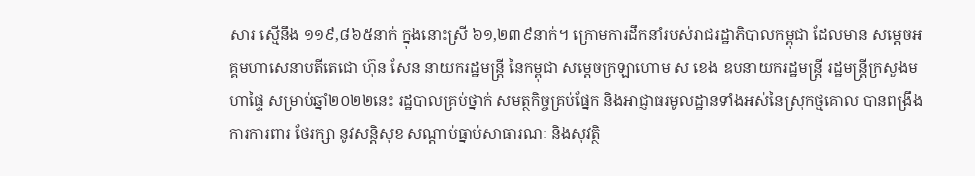សារ ស្មើនឹង ១១៩,៨៦៥នាក់ ក្នុងនោះស្រី ៦១,២៣៩នាក់។ ក្រោមការដឹកនាំរបស់រាជរដ្ឋាភិបាលកម្ពុជា ដែលមាន សម្តេចអគ្គមហាសេនាបតីតេជោ ហ៊ុន សែន នាយករដ្ឋមន្ត្រី នៃកម្ពុជា សម្ដេចក្រឡាហោម ស ខេង ឧបនាយករដ្ឋមន្ត្រី រដ្ឋមន្ត្រីក្រសួងមហាផ្ទៃ សម្រាប់ឆ្នាំ២០២២នេះ រដ្ឋបាលគ្រប់ថ្នាក់ សមត្ថកិច្ចគ្រប់ផ្នែក និងអាជ្ញាធរមូលដ្ឋានទាំងអស់នៃស្រុកថ្មគោល បានពង្រឹងការការពារ ថែរក្សា នូវសន្តិសុខ សណ្ដាប់ធ្នាប់សាធារណៈ និងសុវត្ថិ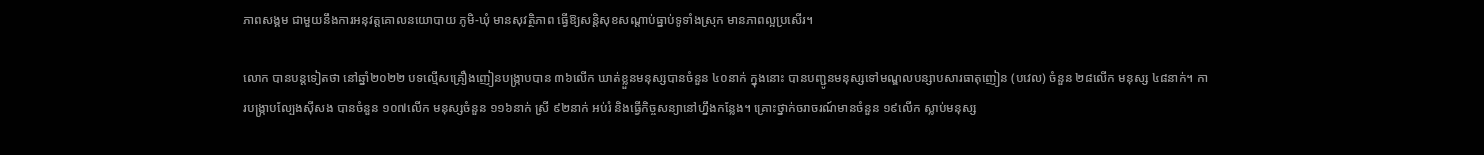ភាពសង្គម ជាមួយនឹងការអនុវត្តគោលនយោបាយ ភូមិ-ឃុំ មានសុវត្ថិភាព ធ្វើឱ្យសន្តិសុខសណ្តាប់ធ្នាប់ទូទាំងស្រុក មានភាពល្អប្រសើរ។

លោក បានបន្ដទៀតថា នៅឆ្នាំ២០២២ បទល្មើសគ្រឿងញៀនបង្ក្រាបបាន ៣៦លើក ឃាត់ខ្លួនមនុស្សបានចំនួន ៤០នាក់ ក្នុងនោះ បានបញ្ជូនមនុស្សទៅមណ្ឌលបន្សាបសារធាតុញៀន (បវេល) ចំនួន ២៨លើក មនុស្ស ៤៨នាក់។ ការបង្ក្រាបល្បែងស៊ីសង បានចំនួន ១០៧លើក មនុស្សចំនួន ១១៦នាក់ ស្រី ៩២នាក់ អប់រំ និងធ្វើកិច្ចសន្យានៅហ្នឹងកន្លែង។ គ្រោះថ្នាក់ចរាចរណ៍មានចំនួន ១៩លើក ស្លាប់មនុស្ស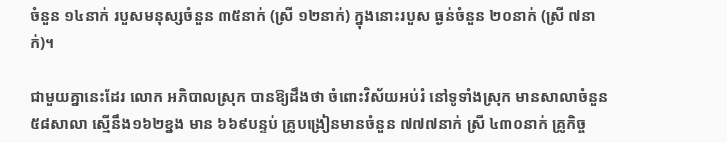ចំនួន ១៤នាក់ របួសមនុស្សចំនួន ៣៥នាក់ (ស្រី ១២នាក់) ក្នុងនោះរបួស ធ្ងន់ចំនួន ២០នាក់ (ស្រី ៧នាក់)។

ជាមួយគ្នានេះដែរ លោក អភិបាលស្រុក បានឱ្យដឹងថា ចំពោះវិស័យអប់រំ នៅទូទាំងស្រុក មានសាលាចំនួន ៥៨សាលា ស្មើនឹង១៦២ខ្នង មាន ៦៦៩បន្ទប់ គូ្របង្រៀនមានចំនួន ៧៧៧នាក់ ស្រី ៤៣០នាក់ គ្រូកិច្ច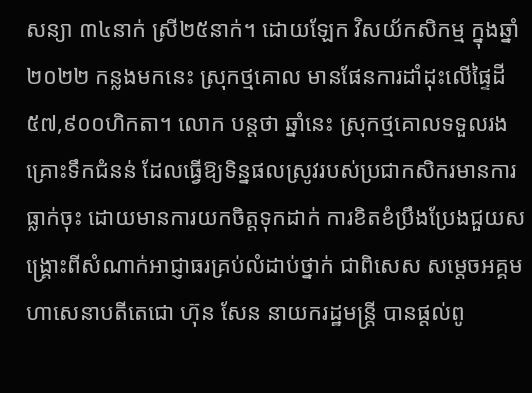សន្យា ៣៤នាក់ ស្រី២៥នាក់។ ដោយឡែក វិសយ័កសិកម្ម ក្នុងឆ្នាំ២០២២ កន្លងមកនេះ ស្រុកថ្មគោល មានផែនការដាំដុះលើផ្ទៃដី ៥៧,៩០០ហិកតា។ លោក បន្ដថា ឆ្នាំនេះ ស្រុកថ្មគោលទទួលរងគ្រោះទឹកជំនន់ ដែលធ្វើឱ្យទិន្នផលស្រូវរបស់ប្រជាកសិករមានការធ្លាក់ចុះ ដោយមានការយកចិត្តទុកដាក់ ការខិតខំប្រឹងប្រែងជួយសង្គ្រោះពីសំណាក់អាជ្ញាធរគ្រប់លំដាប់ថ្នាក់ ជាពិសេស សម្ដេចអគ្គមហាសេនាបតីតេជោ ហ៊ុន សែន នាយករដ្ឋមន្ត្រី បានផ្ដល់ពូ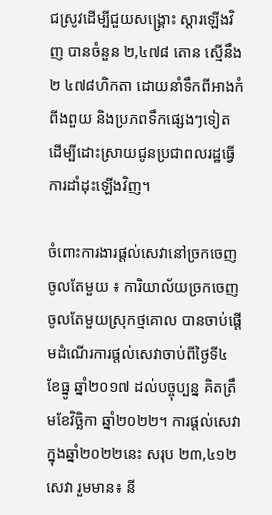ជស្រូវដើម្បីជួយសង្គ្រោះ ស្តារឡើងវិញ បានចំនួន ២,៤៧៨ តោន ស្មើនឹង២ ៤៧៨ហិកតា ដោយនាំទឹកពីអាងកំពីងពួយ និងប្រភពទឹកផ្សេងៗទៀត ដើម្បីដោះស្រាយជូនប្រជាពលរដ្ឋធ្វើការដាំដុះឡើងវិញ។

ចំពោះការងារផ្តល់សេវានៅច្រកចេញចូលតែមួយ ៖ ការិយាល័យច្រកចេញចូលតែមួយស្រុកថ្មគោល បានចាប់ផ្ដើមដំណើរការផ្តល់សេវាចាប់ពីថ្ងៃទី៤ ខែធ្នូ ឆ្នាំ២០១៧ ដល់បច្ចុប្បន្ន គិតត្រឹមខែវិច្ឆិកា ឆ្នាំ២០២២។ ការផ្តល់សេវាក្នុងឆ្នាំ២០២២នេះ សរុប ២៣,៤១២សេវា រួមមាន៖ នី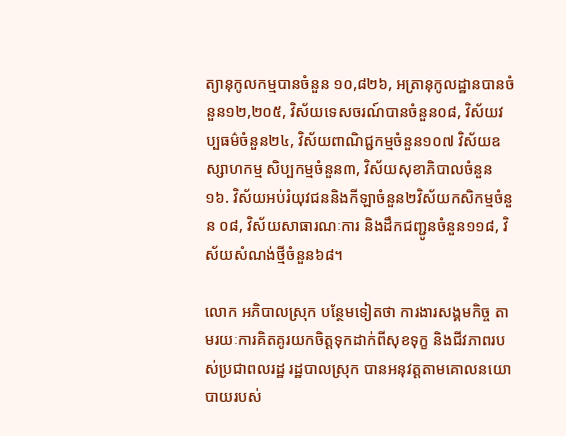ត្យានុកូលកម្មបានចំនួន ១០,៨២៦, អត្រានុកូលដ្ឋានបានចំនួន១២,២០៥, វិស័យទេសចរណ៍បានចំនួន០៨, វិស័យវប្បធម៌ចំនួន២៤, វិស័យពាណិជ្ជកម្មចំនួន១០៧ វិស័យឧស្សាហកម្ម សិប្បកម្មចំនួន៣, វិស័យសុខាភិបាលចំនួន១៦. វិស័យអប់រំយុវជននិងកីឡាចំនួន២វិស័យកសិកម្មចំនួន ០៨, វិស័យសាធារណៈការ និងដឹកជញ្ជូនចំនួន១១៨, វិស័យសំណង់ថ្មីចំនួន៦៨។

លោក អភិបាលស្រុក បន្ថែមទៀតថា ការងារសង្គមកិច្ច តាមរយៈការគិតគូរយកចិត្តទុកដាក់ពីសុខទុក្ខ និងជីវភាពរបស់ប្រជាពលរដ្ឋ រដ្ឋបាលស្រុក បានអនុវត្តតាមគោលនយោបាយរបស់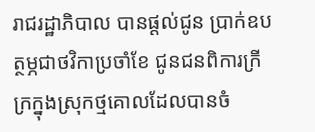រាជរដ្ឋាភិបាល បានផ្តល់ជូន ប្រាក់ឧបត្ថម្ភជាថវិកាប្រចាំខែ ជូនជនពិការក្រីក្រក្នុងស្រុកថ្មគោលដែលបានចំ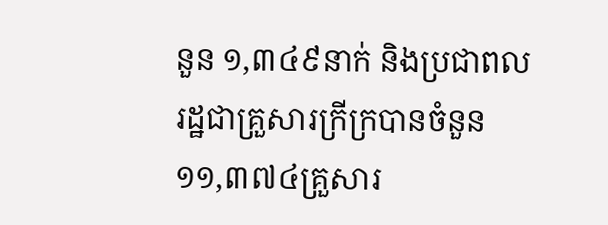នួន ១,៣៤៩នាក់ និងប្រជាពលរដ្ឋជាគ្រួសារក្រីក្របានចំនួន ១១,៣៧៤គ្រួសារ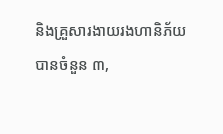និងគ្រួសារងាយរងហានិភ័យបានចំនួន ៣,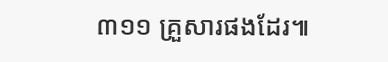៣១១ គ្រួសារផងដែរ៕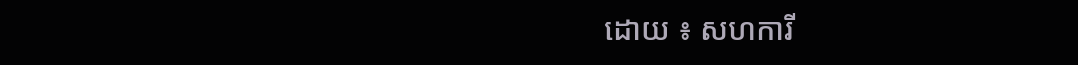ដោយ ៖ សហការី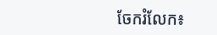ចែករំលែក៖